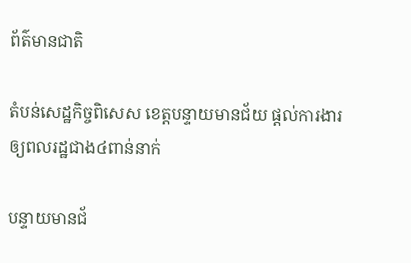ព័ត៌មានជាតិ

តំបន់សេដ្ឋកិច្ចពិសេស ខេត្តបន្ទាយមានជ័យ ផ្តល់ការងារឲ្យពលរដ្ឋជាង៤ពាន់នាក់

បន្ទាយមានជ័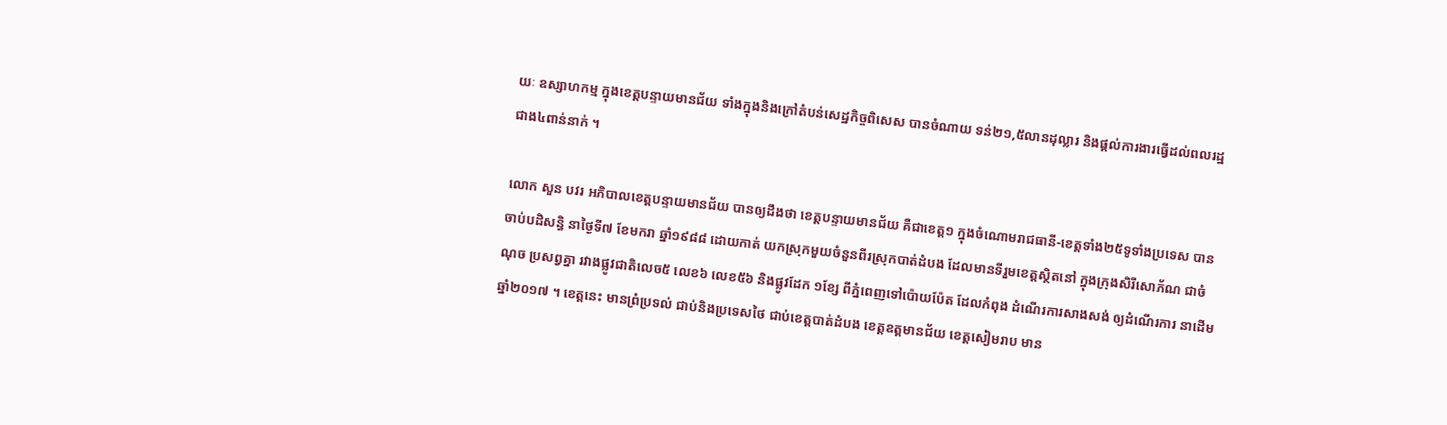យៈ ឧស្សាហកម្ម ក្នុងខេត្តបន្ទាយមានជ័យ ទាំងក្នុងនិងក្រៅតំបន់សេដ្ឋកិច្ចពិសេស បានចំណាយ ទន់២១,៥លានដុល្លារ និងផ្តល់ការងារធ្វើដល់ពលរដ្ឋជាង៤ពាន់នាក់ ។

លោក សួន បវរ អភិបាលខេត្តបន្ទាយមានជ័យ បានឲ្យដឹងថា ខេត្តបន្ទាយមានជ័យ គឺជាខេត្ត១ ក្នុងចំណោមរាជធានី-ខេត្តទាំង២៥ទូទាំងប្រទេស បានចាប់បដិសន្ធិ នាថ្ងៃទី៧ ខែមករា ឆ្នាំ១៩៨៨ ដោយកាត់ យកស្រុកមួយចំនួនពីរស្រុកបាត់ដំបង ដែលមានទីរួមខេត្តស្ថិតនៅ ក្នុងក្រុងសិរីសោភ័ណ ជាចំណុច ប្រសព្វគ្នា រវាងផ្លូវជាតិលេច៥ លេខ៦ លេខ៥៦ និងផ្លូវដែក ១ខ្សែ ពីភ្នំពេញទៅប៉ោយប៉ែត ដែលកំពុង ដំណើរការសាងសង់ ឲ្យដំណើរការ នាដើមឆ្នាំ២០១៧ ។ ខេត្តនេះ មានព្រំប្រទល់ ជាប់និងប្រទេសថៃ ជាប់ខេត្តបាត់ដំបង ខេត្តឧត្តមានជ័យ ខេត្តសៀមរាប មាន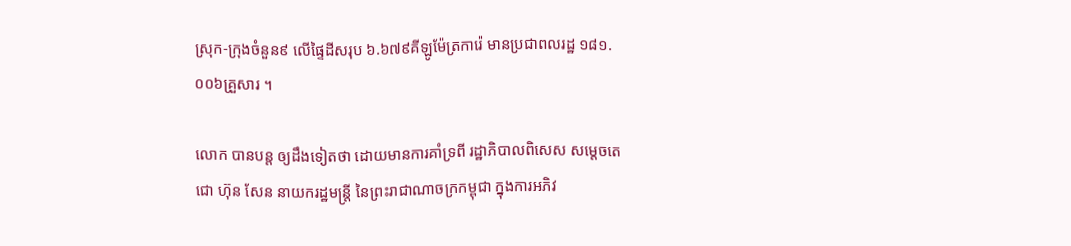ស្រុក-ក្រុងចំនួន៩ លើផ្ទៃដីសរុប ៦.៦៧៩គីឡូម៉ែត្រការ៉េ មានប្រជាពលរដ្ឋ ១៨១.០០៦គ្រួសារ ។

លោក បានបន្ត ឲ្យដឹងទៀតថា ដោយមានការគាំទ្រពី រដ្ឋាភិបាលពិសេស សម្តេចតេជោ ហ៊ុន សែន នាយករដ្ឋមន្ត្រី នៃព្រះរាជាណាចក្រកម្ពុជា ក្នុងការអភិវ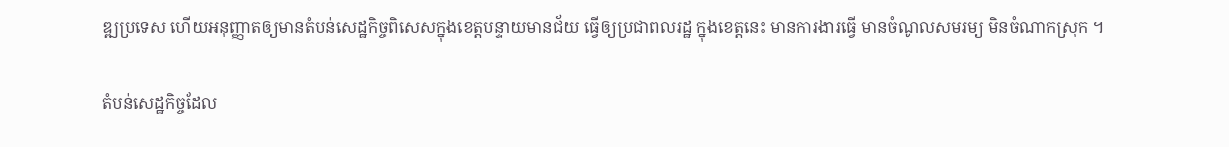ឌ្ឍប្រទេស ហើយអនុញ្ញាតឲ្យមានតំបន់សេដ្ឋកិច្ចពិសេសក្នុងខេត្តបន្ទាយមានជ័យ ធ្វើឲ្យប្រជាពលរដ្ឋ ក្នុងខេត្តនេះ មានការងារធ្វើ មានចំណូលសមរម្យ មិនចំណាកស្រុក ។

តំបន់សេដ្ឋកិច្ចដែល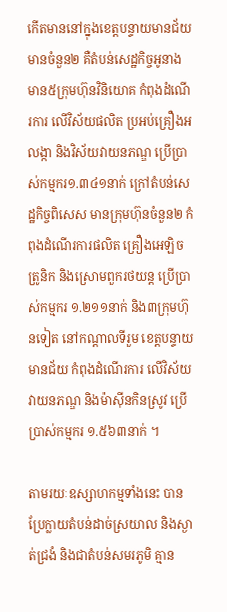កើតមាននៅក្នុងខេត្តបន្ទាយមានជ័យ មានចំនួន២ គឺតំបន់សេដ្ឋកិច្ចអូនាង មាន៥ក្រុមហ៊ុនវិនិយោគ កំពុងដំណើរការ លើវិស័យផលិត ប្រអប់គ្រឿងអលង្កា និងវិស័យវាយនភណ្ឌ ប្រើប្រាស់កម្មករ១.៣៤១នាក់ ក្រៅតំបន់សេដ្ឋកិច្ចពិសេស មានក្រុមហ៊ុនចំនួន២ កំពុងដំណើរការផលិត គ្រឿងអេឡិចត្រូនិក និងស្រោមពួករថយន្ត ប្រើប្រាស់កម្មករ ១.២១១នាក់ និង៣ក្រុមហ៊ុនទៀត នៅកណ្តាលទីរួម ខេត្តបន្ទាយមានជ័យ កំពុងដំណើរការ លើវិស័យវាយនភណ្ឌ និងម៉ាស៊ីនកិនស្រូវ ប្រើប្រាស់កម្មករ ១.៥៦៣នាក់ ។

តាមរយៈឧស្សាហកម្មទាំងនេះ បានប្រែក្លាយតំបន់ដាច់ស្រយាល និងស្ងាត់ជ្រងំ និងជាតំបន់សមរភូមិ គ្មាន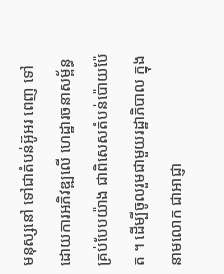មនុស្សនៅ ទៅជាតំបន់អ៊ូអរ ពេញ ទៅដោយការអភិវឌ្ឍលើ ហេដ្ឋារចនាសម្ព័ន្ធ គ្រប់បែបយ៉ាង ជាពិសេសតំបន់ប៉ោយប៉ែត ។ ដើម្បីចូលរួមជាមួយរដ្ឋាភិបាល ក្នុងនាមលោក ជាអាជ្ញា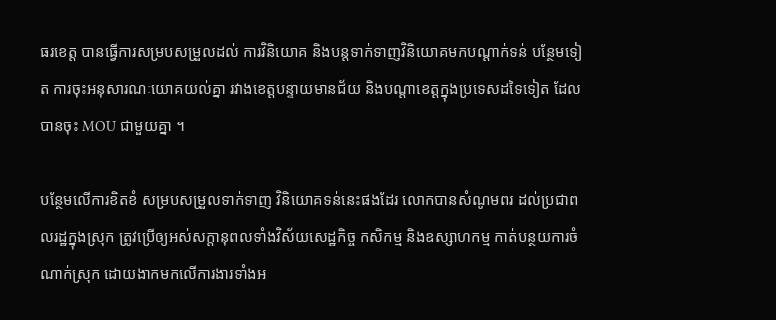ធរខេត្ត បានធ្វើការសម្របសម្រួលដល់ ការវិនិយោគ និងបន្តទាក់ទាញវិនិយោគមកបណ្ដាក់ទន់ បន្ថែមទៀត ការចុះអនុសារណៈយោគយល់គ្នា រវាងខេត្តបន្ទាយមានជ័យ និងបណ្តាខេត្តក្នុងប្រទេសដទៃទៀត ដែលបានចុះ MOU ជាមួយគ្នា ។

បន្ថែមលើការខិតខំ សម្របសម្រួលទាក់ទាញ វិនិយោគទន់នេះផងដែរ លោកបានសំណូមពរ ដល់ប្រជាពលរដ្ឋក្នុងស្រុក ត្រូវប្រើឲ្យអស់សក្ដានុពលទាំងវិស័យសេដ្ឋកិច្ច កសិកម្ម និងឧស្សាហកម្ម កាត់បន្ថយការចំណាក់ស្រុក ដោយងាកមកលើការងារទាំងអ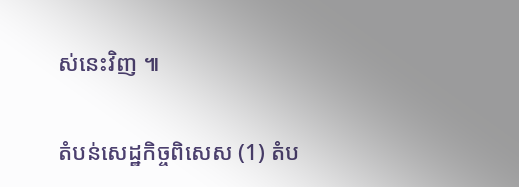ស់នេះវិញ ៕

តំបន់សេដ្ឋកិច្ចពិសេស (1) តំប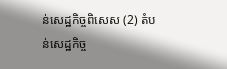ន់សេដ្ឋកិច្ចពិសេស (2) តំបន់សេដ្ឋកិច្ច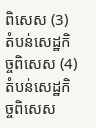ពិសេស (3) តំបន់សេដ្ឋកិច្ចពិសេស (4) តំបន់សេដ្ឋកិច្ចពិសេស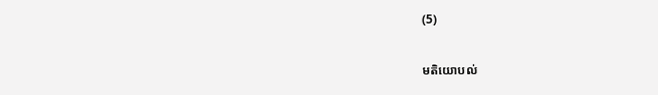(5)

មតិយោបល់